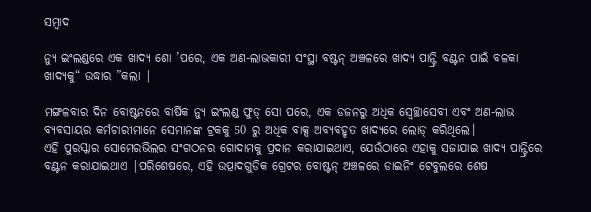ସମ୍ବାଦ

ନ୍ୟୁ ଇଂଲଣ୍ଡରେ ଏକ ଖାଦ୍ୟ ଶୋ ’ପରେ, ଏକ ଅଣ-ଲାଭକାରୀ ସଂସ୍ଥା ବଷ୍ଟନ୍ ଅଞ୍ଚଳରେ ଖାଦ୍ୟ ପାନ୍ଟ୍ରି ବଣ୍ଟନ ପାଇଁ ବଳକା ଖାଦ୍ୟକୁ“ ଉଦ୍ଧାର ”କଲା |

ମଙ୍ଗଳବାର ଦିନ ବୋଷ୍ଟନରେ ବାର୍ଷିକ ନ୍ୟୁ ଇଂଲଣ୍ଡ ଫୁଡ୍ ସୋ ପରେ, ଏକ ଡଜନରୁ ଅଧିକ ସ୍ୱେଚ୍ଛାସେବୀ ଏବଂ ଅଣ-ଲାଭ ବ୍ୟବସାୟର କର୍ମଚାରୀମାନେ ସେମାନଙ୍କ ଟ୍ରକକୁ 50 ରୁ ଅଧିକ ବାକ୍ସ ଅବ୍ୟବହୃତ ଖାଦ୍ୟରେ ଲୋଡ୍ କରିଥିଲେ।
ଏହି ପୁରସ୍କାର ସୋମେରଭିଲର ସଂଗଠନର ଗୋଦାମକୁ ପ୍ରଦାନ କରାଯାଇଥାଏ, ଯେଉଁଠାରେ ଏହାକୁ ସଜାଯାଇ ଖାଦ୍ୟ ପାନ୍ଟ୍ରିରେ ବଣ୍ଟନ କରାଯାଇଥାଏ |ପରିଶେଷରେ, ଏହି ଉତ୍ପାଦଗୁଡିକ ଗ୍ରେଟର ବୋଷ୍ଟନ୍ ଅଞ୍ଚଳରେ ଡାଇନିଂ ଟେବୁଲରେ ଶେଷ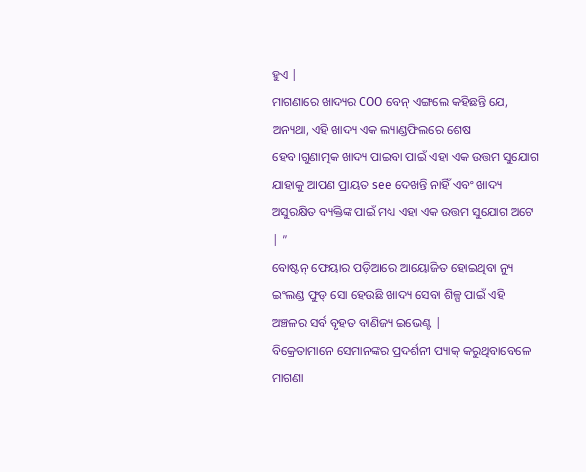ହୁଏ |
ମାଗଣାରେ ଖାଦ୍ୟର COO ବେନ୍ ଏଙ୍ଗଲେ କହିଛନ୍ତି ଯେ, ଅନ୍ୟଥା, ଏହି ଖାଦ୍ୟ ଏକ ଲ୍ୟାଣ୍ଡଫିଲରେ ଶେଷ ହେବ।ଗୁଣାତ୍ମକ ଖାଦ୍ୟ ପାଇବା ପାଇଁ ଏହା ଏକ ଉତ୍ତମ ସୁଯୋଗ ଯାହାକୁ ଆପଣ ପ୍ରାୟତ see ଦେଖନ୍ତି ନାହିଁ ଏବଂ ଖାଦ୍ୟ ଅସୁରକ୍ଷିତ ବ୍ୟକ୍ତିଙ୍କ ପାଇଁ ମଧ୍ୟ ଏହା ଏକ ଉତ୍ତମ ସୁଯୋଗ ଅଟେ | ”
ବୋଷ୍ଟନ୍ ଫେୟାର ପଡ଼ିଆରେ ଆୟୋଜିତ ହୋଇଥିବା ନ୍ୟୁ ଇଂଲଣ୍ଡ ଫୁଡ୍ ସୋ ହେଉଛି ଖାଦ୍ୟ ସେବା ଶିଳ୍ପ ପାଇଁ ଏହି ଅଞ୍ଚଳର ସର୍ବ ବୃହତ ବାଣିଜ୍ୟ ଇଭେଣ୍ଟ |
ବିକ୍ରେତାମାନେ ସେମାନଙ୍କର ପ୍ରଦର୍ଶନୀ ପ୍ୟାକ୍ କରୁଥିବାବେଳେ ମାଗଣା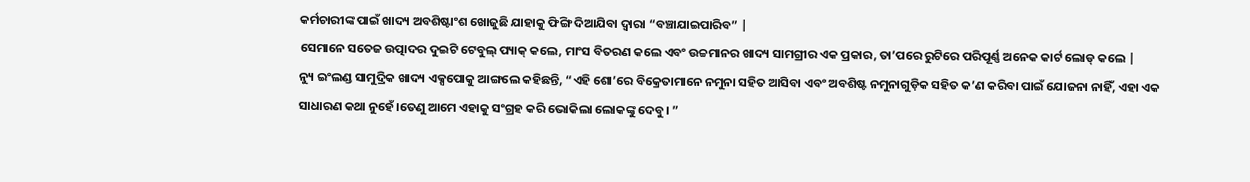କର୍ମଚାରୀଙ୍କ ପାଇଁ ଖାଦ୍ୟ ଅବଶିଷ୍ଟାଂଶ ଖୋଜୁଛି ଯାହାକୁ ଫିଙ୍ଗି ଦିଆଯିବା ଦ୍ୱାରା “ବଞ୍ଚାଯାଇପାରିବ” |
ସେମାନେ ସତେଜ ଉତ୍ପାଦର ଦୁଇଟି ଟେବୁଲ୍ ପ୍ୟାକ୍ କଲେ, ମାଂସ ବିତରଣ କଲେ ଏବଂ ଉଚ୍ଚମାନର ଖାଦ୍ୟ ସାମଗ୍ରୀର ଏକ ପ୍ରକାର, ତା’ପରେ ରୁଟିରେ ପରିପୂର୍ଣ୍ଣ ଅନେକ କାର୍ଟ ଲୋଡ୍ କଲେ |
ନ୍ୟୁ ଇଂଲଣ୍ଡ ସାମୁଦ୍ରିକ ଖାଦ୍ୟ ଏକ୍ସପୋକୁ ଆଙ୍ଗଲେ କହିଛନ୍ତି, “ଏହି ଶୋ’ରେ ବିକ୍ରେତାମାନେ ନମୁନା ସହିତ ଆସିବା ଏବଂ ଅବଶିଷ୍ଟ ନମୁନାଗୁଡ଼ିକ ସହିତ କ’ଣ କରିବା ପାଇଁ ଯୋଜନା ନାହିଁ, ଏହା ଏକ ସାଧାରଣ କଥା ନୁହେଁ।ତେଣୁ ଆମେ ଏହାକୁ ସଂଗ୍ରହ କରି ଭୋକିଲା ଲୋକଙ୍କୁ ଦେବୁ। ”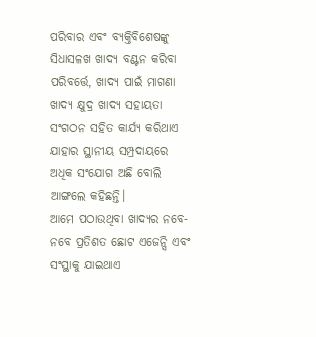ପରିବାର ଏବଂ ବ୍ୟକ୍ତିବିଶେଷଙ୍କୁ ସିଧାସଳଖ ଖାଦ୍ୟ ବଣ୍ଟନ କରିବା ପରିବର୍ତ୍ତେ, ଖାଦ୍ୟ ପାଇଁ ମାଗଣା ଖାଦ୍ୟ କ୍ଷୁଦ୍ର ଖାଦ୍ୟ ସହାୟତା ସଂଗଠନ ସହିତ କାର୍ଯ୍ୟ କରିଥାଏ ଯାହାର ସ୍ଥାନୀୟ ସମ୍ପ୍ରଦାୟରେ ଅଧିକ ସଂଯୋଗ ଅଛି ବୋଲି ଆଙ୍ଗଲେ କହିଛନ୍ତି।
ଆମେ ପଠାଉଥିବା ଖାଦ୍ୟର ନବେ-ନବେ ପ୍ରତିଶତ ଛୋଟ ଏଜେନ୍ସି ଏବଂ ସଂସ୍ଥାକୁ ଯାଇଥାଏ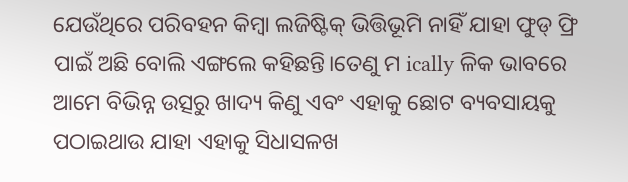ଯେଉଁଥିରେ ପରିବହନ କିମ୍ବା ଲଜିଷ୍ଟିକ୍ ଭିତ୍ତିଭୂମି ନାହିଁ ଯାହା ଫୁଡ୍ ଫ୍ରି ପାଇଁ ଅଛି ବୋଲି ଏଙ୍ଗଲେ କହିଛନ୍ତି।ତେଣୁ ମ ically ଳିକ ଭାବରେ ଆମେ ବିଭିନ୍ନ ଉତ୍ସରୁ ଖାଦ୍ୟ କିଣୁ ଏବଂ ଏହାକୁ ଛୋଟ ବ୍ୟବସାୟକୁ ପଠାଇଥାଉ ଯାହା ଏହାକୁ ସିଧାସଳଖ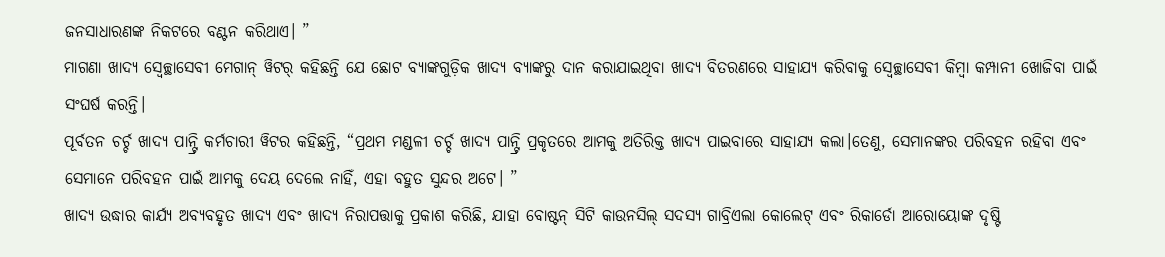ଜନସାଧାରଣଙ୍କ ନିକଟରେ ବଣ୍ଟନ କରିଥାଏ। ”
ମାଗଣା ଖାଦ୍ୟ ସ୍ବେଚ୍ଛାସେବୀ ମେଗାନ୍ ୱିଟର୍ କହିଛନ୍ତି ଯେ ଛୋଟ ବ୍ୟାଙ୍କଗୁଡ଼ିକ ଖାଦ୍ୟ ବ୍ୟାଙ୍କରୁ ଦାନ କରାଯାଇଥିବା ଖାଦ୍ୟ ବିତରଣରେ ସାହାଯ୍ୟ କରିବାକୁ ସ୍ୱେଚ୍ଛାସେବୀ କିମ୍ବା କମ୍ପାନୀ ଖୋଜିବା ପାଇଁ ସଂଘର୍ଷ କରନ୍ତି।
ପୂର୍ବତନ ଚର୍ଚ୍ଚ ଖାଦ୍ୟ ପାନ୍ଟ୍ରି କର୍ମଚାରୀ ୱିଟର କହିଛନ୍ତି, “ପ୍ରଥମ ମଣ୍ଡଳୀ ଚର୍ଚ୍ଚ ଖାଦ୍ୟ ପାନ୍ଟ୍ରି ପ୍ରକୃତରେ ଆମକୁ ଅତିରିକ୍ତ ଖାଦ୍ୟ ପାଇବାରେ ସାହାଯ୍ୟ କଲା।ତେଣୁ, ସେମାନଙ୍କର ପରିବହନ ରହିବା ଏବଂ ସେମାନେ ପରିବହନ ପାଇଁ ଆମକୁ ଦେୟ ଦେଲେ ନାହିଁ, ଏହା ବହୁତ ସୁନ୍ଦର ଅଟେ। ”
ଖାଦ୍ୟ ଉଦ୍ଧାର କାର୍ଯ୍ୟ ଅବ୍ୟବହୃତ ଖାଦ୍ୟ ଏବଂ ଖାଦ୍ୟ ନିରାପତ୍ତାକୁ ପ୍ରକାଶ କରିଛି, ଯାହା ବୋଷ୍ଟନ୍ ସିଟି କାଉନସିଲ୍ ସଦସ୍ୟ ଗାବ୍ରିଏଲା କୋଲେଟ୍ ଏବଂ ରିକାର୍ଡୋ ଆରୋୟୋଙ୍କ ଦୃଷ୍ଟି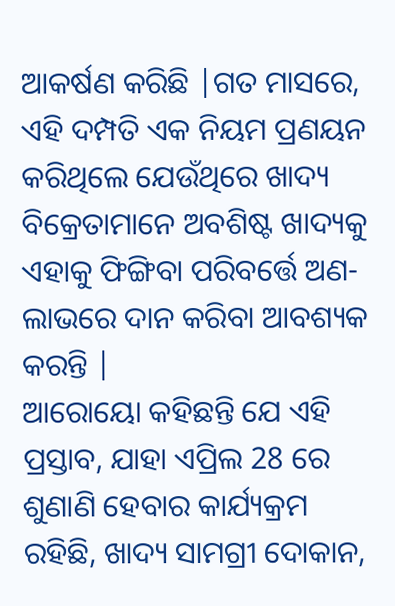ଆକର୍ଷଣ କରିଛି |ଗତ ମାସରେ, ଏହି ଦମ୍ପତି ଏକ ନିୟମ ପ୍ରଣୟନ କରିଥିଲେ ଯେଉଁଥିରେ ଖାଦ୍ୟ ବିକ୍ରେତାମାନେ ଅବଶିଷ୍ଟ ଖାଦ୍ୟକୁ ଏହାକୁ ଫିଙ୍ଗିବା ପରିବର୍ତ୍ତେ ଅଣ-ଲାଭରେ ଦାନ କରିବା ଆବଶ୍ୟକ କରନ୍ତି |
ଆରୋୟୋ କହିଛନ୍ତି ଯେ ଏହି ପ୍ରସ୍ତାବ, ଯାହା ଏପ୍ରିଲ 28 ରେ ଶୁଣାଣି ହେବାର କାର୍ଯ୍ୟକ୍ରମ ରହିଛି, ଖାଦ୍ୟ ସାମଗ୍ରୀ ଦୋକାନ,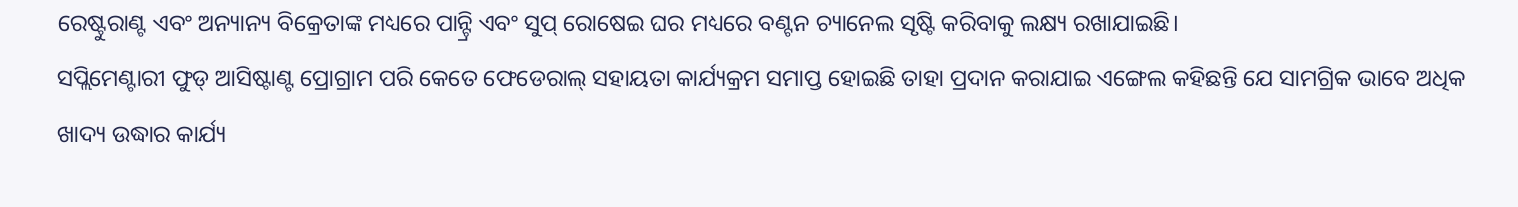ରେଷ୍ଟୁରାଣ୍ଟ ଏବଂ ଅନ୍ୟାନ୍ୟ ବିକ୍ରେତାଙ୍କ ମଧ୍ୟରେ ପାନ୍ଟ୍ରି ଏବଂ ସୁପ୍ ରୋଷେଇ ଘର ମଧ୍ୟରେ ବଣ୍ଟନ ଚ୍ୟାନେଲ ସୃଷ୍ଟି କରିବାକୁ ଲକ୍ଷ୍ୟ ରଖାଯାଇଛି।
ସପ୍ଲିମେଣ୍ଟାରୀ ଫୁଡ୍ ଆସିଷ୍ଟାଣ୍ଟ ପ୍ରୋଗ୍ରାମ ପରି କେତେ ଫେଡେରାଲ୍ ସହାୟତା କାର୍ଯ୍ୟକ୍ରମ ସମାପ୍ତ ହୋଇଛି ତାହା ପ୍ରଦାନ କରାଯାଇ ଏଙ୍ଗେଲ କହିଛନ୍ତି ଯେ ସାମଗ୍ରିକ ଭାବେ ଅଧିକ ଖାଦ୍ୟ ଉଦ୍ଧାର କାର୍ଯ୍ୟ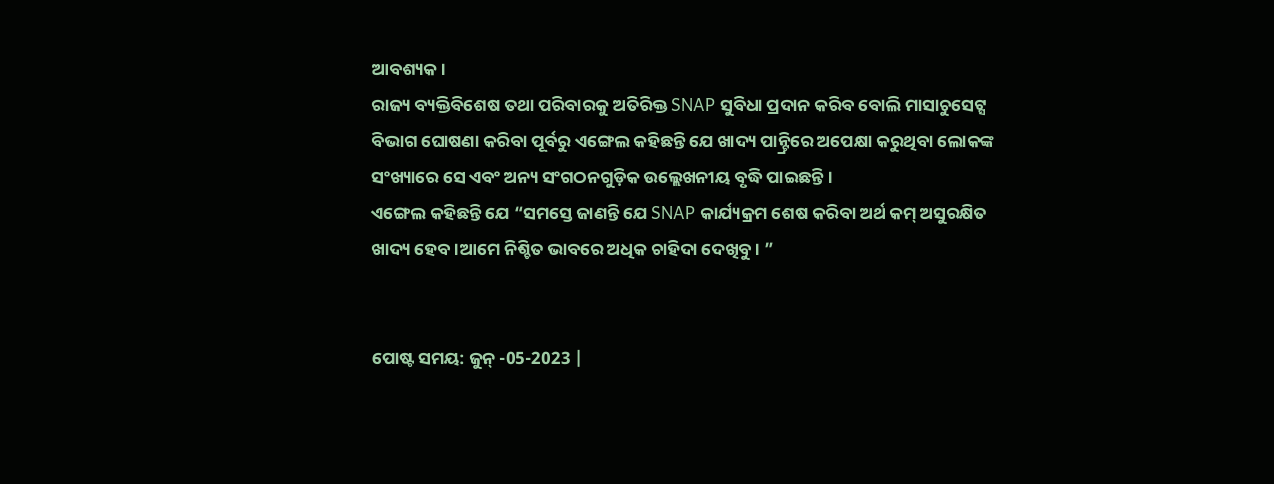ଆବଶ୍ୟକ।
ରାଜ୍ୟ ବ୍ୟକ୍ତିବିଶେଷ ତଥା ପରିବାରକୁ ଅତିରିକ୍ତ SNAP ସୁବିଧା ପ୍ରଦାନ କରିବ ବୋଲି ମାସାଚୁସେଟ୍ସ ବିଭାଗ ଘୋଷଣା କରିବା ପୂର୍ବରୁ ଏଙ୍ଗେଲ କହିଛନ୍ତି ଯେ ଖାଦ୍ୟ ପାନ୍ଟ୍ରିରେ ଅପେକ୍ଷା କରୁଥିବା ଲୋକଙ୍କ ସଂଖ୍ୟାରେ ସେ ଏବଂ ଅନ୍ୟ ସଂଗଠନଗୁଡ଼ିକ ଉଲ୍ଲେଖନୀୟ ବୃଦ୍ଧି ପାଇଛନ୍ତି।
ଏଙ୍ଗେଲ କହିଛନ୍ତି ଯେ “ସମସ୍ତେ ଜାଣନ୍ତି ଯେ SNAP କାର୍ଯ୍ୟକ୍ରମ ଶେଷ କରିବା ଅର୍ଥ କମ୍ ଅସୁରକ୍ଷିତ ଖାଦ୍ୟ ହେବ।ଆମେ ନିଶ୍ଚିତ ଭାବରେ ଅଧିକ ଚାହିଦା ଦେଖିବୁ। ”


ପୋଷ୍ଟ ସମୟ: ଜୁନ୍ -05-2023 |